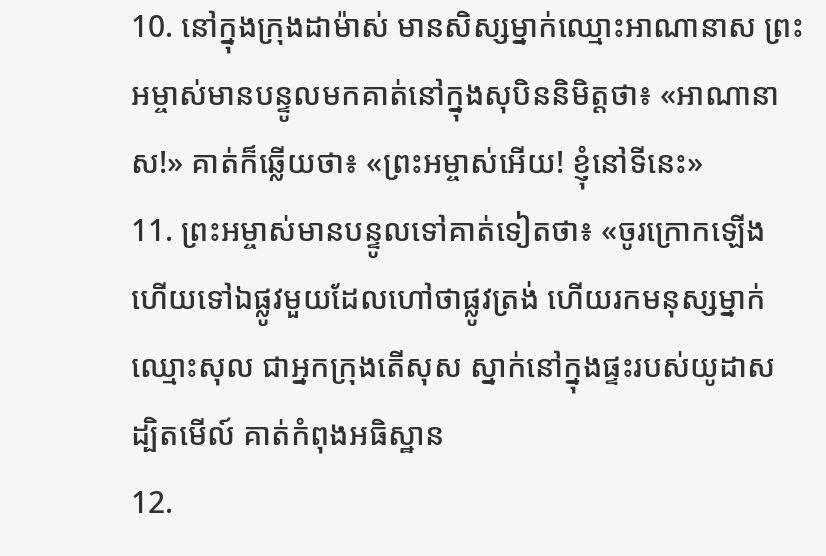10. នៅក្នុងក្រុងដាម៉ាស់ មានសិស្សម្នាក់ឈ្មោះអាណានាស ព្រះអម្ចាស់មានបន្ទូលមកគាត់នៅក្នុងសុបិននិមិត្ដថា៖ «អាណានាស!» គាត់ក៏ឆ្លើយថា៖ «ព្រះអម្ចាស់អើយ! ខ្ញុំនៅទីនេះ»
11. ព្រះអម្ចាស់មានបន្ទូលទៅគាត់ទៀតថា៖ «ចូរក្រោកឡើង ហើយទៅឯផ្លូវមួយដែលហៅថាផ្លូវត្រង់ ហើយរកមនុស្សម្នាក់ឈ្មោះសុល ជាអ្នកក្រុងតើសុស ស្នាក់នៅក្នុងផ្ទះរបស់យូដាស ដ្បិតមើល៍ គាត់កំពុងអធិស្ឋាន
12.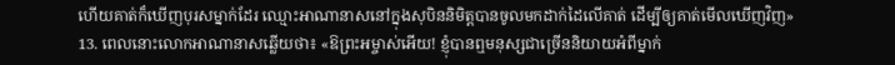ហើយគាត់ក៏ឃើញបុរសម្នាក់ដែរ ឈ្មោះអាណានាសនៅក្នុងសុបិននិមិត្ដបានចូលមកដាក់ដៃលើគាត់ ដើម្បីឲ្យគាត់មើលឃើញវិញ»
13. ពេលនោះលោកអាណានាសឆ្លើយថា៖ «ឱព្រះអម្ចាស់អើយ! ខ្ញុំបានឮមនុស្សជាច្រើននិយាយអំពីម្នាក់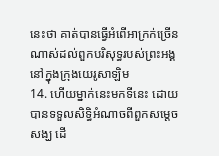នេះថា គាត់បានធ្វើអំពើអាក្រក់ច្រើនណាស់ដល់ពួកបរិសុទ្ធរបស់ព្រះអង្គនៅក្នុងក្រុងយេរូសាឡិម
14. ហើយម្នាក់នេះមកទីនេះ ដោយបានទទួលសិទ្ធិអំណាចពីពួកសម្ដេចសង្ឃ ដើ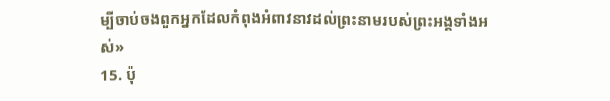ម្បីចាប់ចងពួកអ្នកដែលកំពុងអំពាវនាវដល់ព្រះនាមរបស់ព្រះអង្គទាំងអស់»
15. ប៉ុ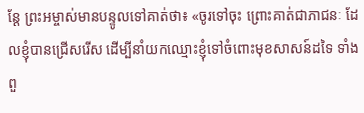ន្ដែ ព្រះអម្ចាស់មានបន្ទូលទៅគាត់ថា៖ «ចូរទៅចុះ ព្រោះគាត់ជាភាជនៈ ដែលខ្ញុំបានជ្រើសរើស ដើម្បីនាំយកឈ្មោះខ្ញុំទៅចំពោះមុខសាសន៍ដទៃ ទាំងពួ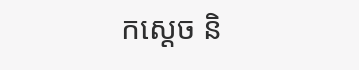កស្ដេច និ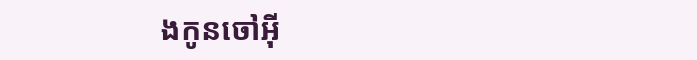ងកូនចៅអ៊ី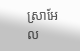ស្រាអែល